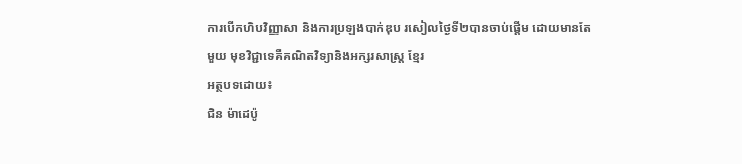ការបើកហិបវិញ្ញាសា និងការប្រឡងបាក់ឌុប រសៀលថ្ងៃទី២បានចាប់ផ្តើម ដោយមានតែ មួយ មុខវិជ្ជាទេគឺគណិតវិទ្យានិងអក្សរសាស្ត្រ ខ្មែរ
អត្ថបទដោយ៖
ជិន ម៉ាដេប៉ូ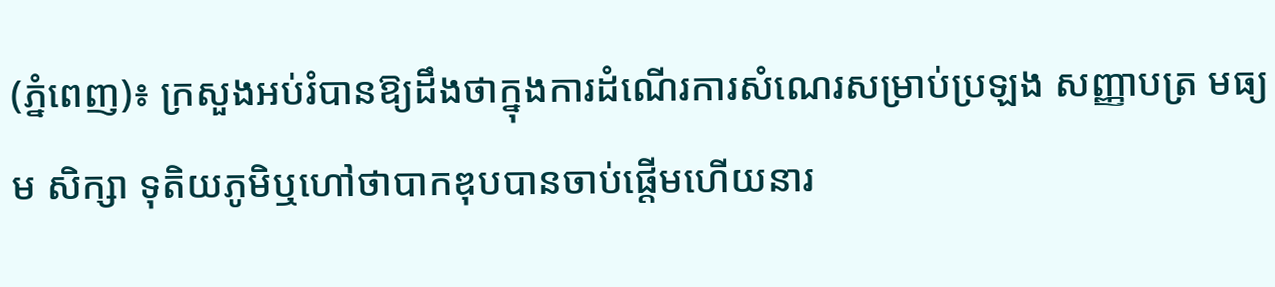(ភ្នំពេញ)៖ ក្រសួងអប់រំបានឱ្យដឹងថាក្នុងការដំណើរការសំណេរសម្រាប់ប្រឡង សញ្ញាបត្រ មធ្យម សិក្សា ទុតិយភូមិឬហៅថាបាកឌុបបានចាប់ផ្តើមហើយនារ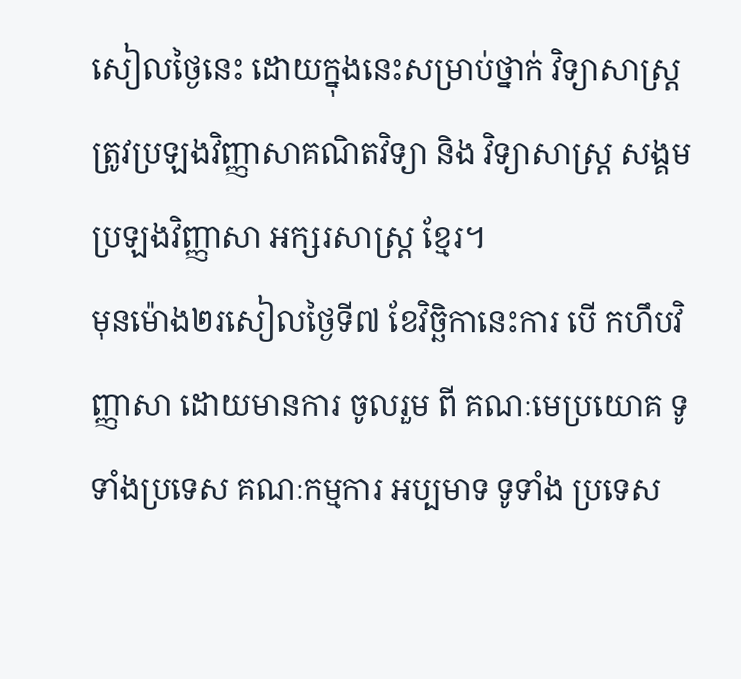សៀលថ្ងៃនេះ ដោយក្នុងនេះសម្រាប់ថ្នាក់ វិទ្យាសាស្ត្រ ត្រូវប្រឡងវិញ្ញាសាគណិតវិទ្យា និង វិទ្យាសាស្ត្រ សង្គម ប្រឡងវិញ្ញាសា អក្សរសាស្ត្រ ខ្មែរ។
មុនម៉ោង២រសៀលថ្ងៃទី៧ ខែវិច្ឆិកានេះការ បើ កហឹបវិញ្ញាសា ដោយមានការ ចូលរួម ពី គណៈមេប្រយោគ ទូទាំងប្រទេស គណៈកម្មការ អប្បមាទ ទូទាំង ប្រទេស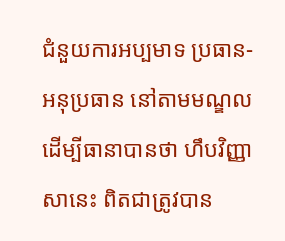ជំនួយការអប្បមាទ ប្រធាន-អនុប្រធាន នៅតាមមណ្ឌលដើម្បីធានាបានថា ហឹបវិញ្ញាសានេះ ពិតជាត្រូវបាន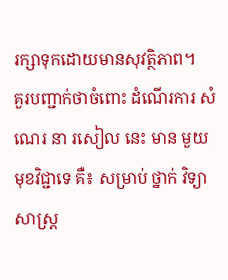រក្សាទុកដោយមានសុវត្ថិភាព។
គួរបញ្ជាក់ថាចំពោះ ដំណើរការ សំណេរ នា រសៀល នេះ មាន មួយ មុខវិជ្ជាទេ គឺ៖ សម្រាប់ ថ្នាក់ វិទ្យាសាស្ត្រ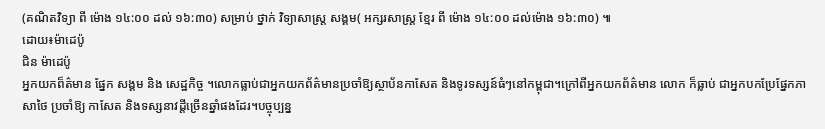(គណិតវិទ្យា ពី ម៉ោង ១៤:០០ ដល់ ១៦:៣០) សម្រាប់ ថ្នាក់ វិទ្យាសាស្ត្រ សង្គម( អក្សរសាស្ត្រ ខ្មែរ ពី ម៉ោង ១៤:០០ ដល់ម៉ោង ១៦:៣០) ៕
ដោយ៖ម៉ាដេប៉ូ
ជិន ម៉ាដេប៉ូ
អ្នកយកព៏ត៌មាន ផ្នែក សង្គម និង សេដ្ឋកិច្ច ។លោកធ្លាប់ជាអ្នកយកព័ត៌មានប្រចាំឱ្យស្ថាប័នកាសែត និងទូរទស្សន៍ធំៗនៅកម្ពុជា។ក្រៅពីអ្នកយកព័ត៌មាន លោក ក៏ធ្លាប់ ជាអ្នកបកប្រែផ្នែកភាសាថៃ ប្រចាំឱ្យ កាសែត និងទស្សនាវដ្តីច្រើនឆ្នាំផងដែរ។បច្ចុប្បន្ន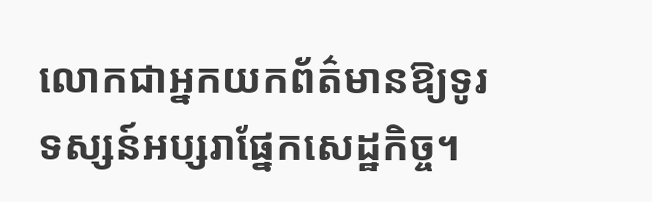លោកជាអ្នកយកព័ត៌មានឱ្យទូរទស្សន៍អប្សរាផ្នែកសេដ្ឋកិច្ច។